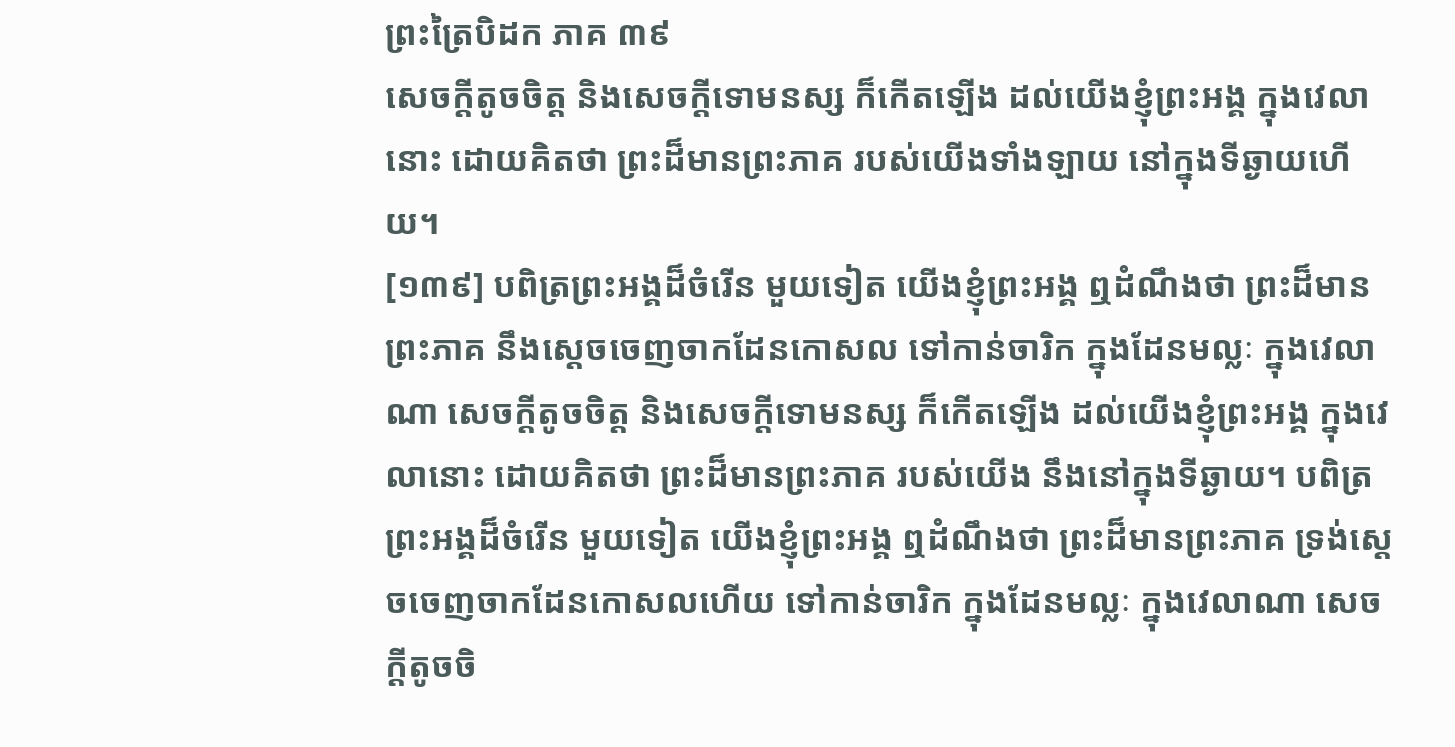ព្រះត្រៃបិដក ភាគ ៣៩
សេចក្ដីតូចចិត្ត និងសេចក្ដីទោមនស្ស ក៏កើតឡើង ដល់យើងខ្ញុំព្រះអង្គ ក្នុងវេលានោះ ដោយគិតថា ព្រះដ៏មានព្រះភាគ របស់យើងទាំងឡាយ នៅក្នុងទីឆ្ងាយហើយ។
[១៣៩] បពិត្រព្រះអង្គដ៏ចំរើន មួយទៀត យើងខ្ញុំព្រះអង្គ ឮដំណឹងថា ព្រះដ៏មានព្រះភាគ នឹងស្ដេចចេញចាកដែនកោសល ទៅកាន់ចារិក ក្នុងដែនមល្លៈ ក្នុងវេលាណា សេចក្ដីតូចចិត្ត និងសេចក្ដីទោមនស្ស ក៏កើតឡើង ដល់យើងខ្ញុំព្រះអង្គ ក្នុងវេលានោះ ដោយគិតថា ព្រះដ៏មានព្រះភាគ របស់យើង នឹងនៅក្នុងទីឆ្ងាយ។ បពិត្រព្រះអង្គដ៏ចំរើន មួយទៀត យើងខ្ញុំព្រះអង្គ ឮដំណឹងថា ព្រះដ៏មានព្រះភាគ ទ្រង់ស្ដេចចេញចាកដែនកោសលហើយ ទៅកាន់ចារិក ក្នុងដែនមល្លៈ ក្នុងវេលាណា សេចក្ដីតូចចិ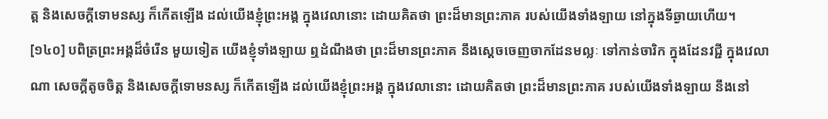ត្ត និងសេចក្ដីទោមនស្ស ក៏កើតឡើង ដល់យើងខ្ញុំព្រះអង្គ ក្នុងវេលានោះ ដោយគិតថា ព្រះដ៏មានព្រះភាគ របស់យើងទាំងឡាយ នៅក្នុងទីឆ្ងាយហើយ។
[១៤០] បពិត្រព្រះអង្គដ៏ចំរើន មួយទៀត យើងខ្ញុំទាំងឡាយ ឮដំណឹងថា ព្រះដ៏មានព្រះភាគ នឹងស្ដេចចេញចាកដែនមល្លៈ ទៅកាន់ចារិក ក្នុងដែនវជ្ជី ក្នុងវេលាណា សេចក្ដីតូចចិត្ត និងសេចក្ដីទោមនស្ស ក៏កើតឡើង ដល់យើងខ្ញុំព្រះអង្គ ក្នុងវេលានោះ ដោយគិតថា ព្រះដ៏មានព្រះភាគ របស់យើងទាំងឡាយ នឹងនៅ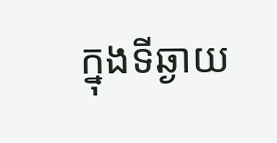ក្នុងទីឆ្ងាយ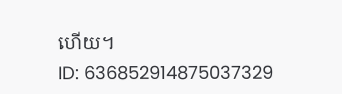ហើយ។
ID: 636852914875037329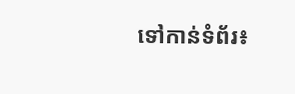ទៅកាន់ទំព័រ៖